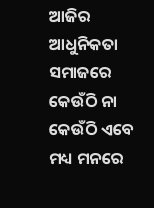ଆଜିର ଆଧୁନିକତା ସମାଜରେ କେଉଁଠି ନା କେଉଁଠି ଏବେ ମଧ୍ୟ ମନରେ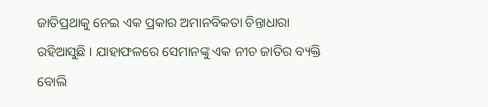ଜାତିପ୍ରଥାକୁ ନେଇ ଏକ ପ୍ରକାର ଅମାନବିକତା ଚିନ୍ତାଧାରା ରହିଆସୁଛି । ଯାହାଫଳରେ ସେମାନଙ୍କୁ ଏକ ନୀଚ ଜାତିର ବ୍ୟକ୍ତି ବୋଲି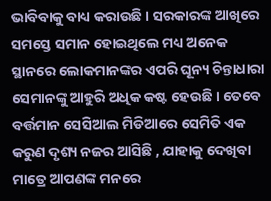ଭାବିବାକୁ ବାଧ୍ୟ କରାଉଛି । ସରକାରଙ୍କ ଆଖିରେ ସମସ୍ତେ ସମାନ ହୋଇଥିଲେ ମଧ୍ୟ ଅନେକ ସ୍ଥାନରେ ଲୋକମାନଙ୍କର ଏପରି ଘୂନ୍ୟ ଚିନ୍ତାଧାରା ସେମାନଙ୍କୁ ଆହୁରି ଅଧିକ କଷ୍ଟ ହେଉଛି । ତେବେ ବର୍ତ୍ତମାନ ସେସିଆଲ ମିଡିଆରେ ସେମିତି ଏକ କରୁଣ ଦୃଶ୍ୟ ନଜର ଆସିଛି , ଯାହାକୁ ଦେଖିବା ମାତ୍ରେ ଆପଣଙ୍କ ମନରେ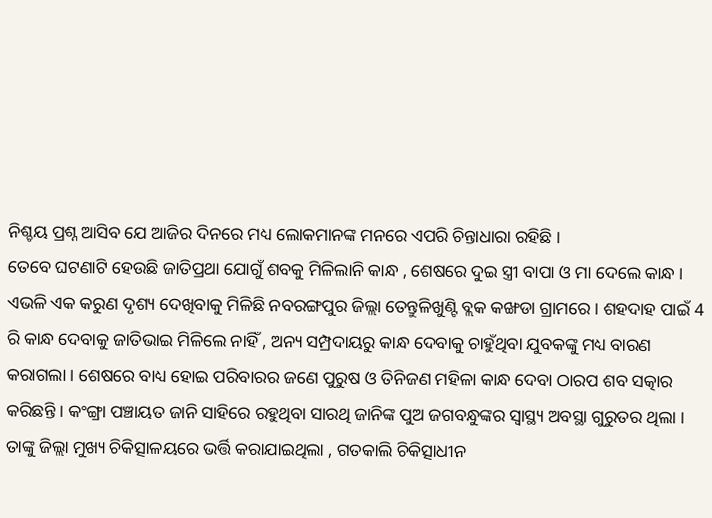ନିଶ୍ଚୟ ପ୍ରଶ୍ନ ଆସିବ ଯେ ଆଜିର ଦିନରେ ମଧ୍ୟ ଲୋକମାନଙ୍କ ମନରେ ଏପରି ଚିନ୍ତାଧାରା ରହିଛି ।
ତେବେ ଘଟଣାଟି ହେଉଛି ଜାତିପ୍ରଥା ଯୋଗୁଁ ଶବକୁ ମିଳିଲାନି କାନ୍ଧ , ଶେଷରେ ଦୁଇ ସ୍ତ୍ରୀ ବାପା ଓ ମା ଦେଲେ କାନ୍ଧ । ଏଭଳି ଏକ କରୁଣ ଦୃଶ୍ୟ ଦେଖିବାକୁ ମିଳିଛି ନବରଙ୍ଗପୁର ଜିଲ୍ଲା ତେନ୍ତୁଳିଖୁଣ୍ଟି ବ୍ଲକ କଙ୍ଖଡା ଗ୍ରାମରେ । ଶହଦାହ ପାଇଁ 4 ରି କାନ୍ଧ ଦେବାକୁ ଜାତିଭାଇ ମିଳିଲେ ନାହିଁ , ଅନ୍ୟ ସମ୍ପ୍ରଦାୟରୁ କାନ୍ଧ ଦେବାକୁ ଚାହୁଁଥିବା ଯୁବକଙ୍କୁ ମଧ୍ୟ ବାରଣ କରାଗଲା । ଶେଷରେ ବାଧ୍ୟ ହୋଇ ପରିବାରର ଜଣେ ପୁରୁଷ ଓ ତିନିଜଣ ମହିଳା କାନ୍ଧ ଦେବା ଠାରପ ଶବ ସତ୍କାର କରିଛନ୍ତି । କଂଙ୍ଗ୍ରା ପଞ୍ଚାୟତ ଜାନି ସାହିରେ ରହୁଥିବା ସାରଥି ଜାନିଙ୍କ ପୁଅ ଜଗବନ୍ଧୁଙ୍କର ସ୍ୱାସ୍ଥ୍ୟ ଅବସ୍ଥା ଗୁରୁତର ଥିଲା । ତାଙ୍କୁ ଜିଲ୍ଲା ମୁଖ୍ୟ ଚିକିତ୍ସାଳୟରେ ଭର୍ତ୍ତି କରାଯାଇଥିଲା , ଗତକାଲି ଚିକିତ୍ସାଧୀନ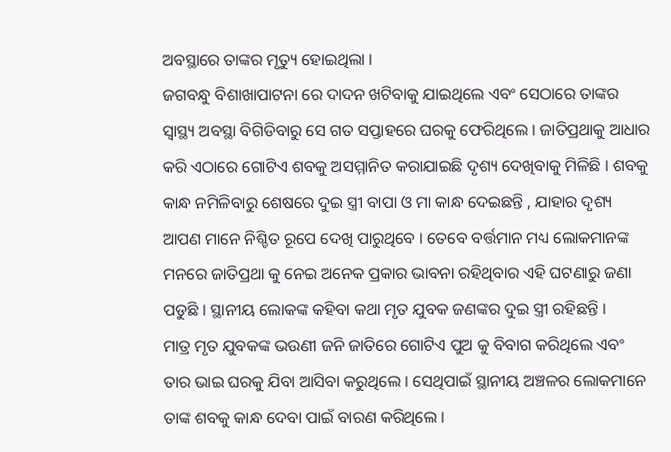ଅବସ୍ଥାରେ ତାଙ୍କର ମୃତ୍ୟୁ ହୋଇଥିଲା ।
ଜଗବନ୍ଧୁ ବିଶାଖାପାଟନା ରେ ଦାଦନ ଖଟିବାକୁ ଯାଇଥିଲେ ଏବଂ ସେଠାରେ ତାଙ୍କର ସ୍ୱାସ୍ଥ୍ୟ ଅବସ୍ଥା ବିଗିଡିବାରୁ ସେ ଗତ ସପ୍ତାହରେ ଘରକୁ ଫେରିଥିଲେ । ଜାତିପ୍ରଥାକୁ ଆଧାର କରି ଏଠାରେ ଗୋଟିଏ ଶବକୁ ଅସମ୍ମାନିତ କରାଯାଇଛି ଦୃଶ୍ୟ ଦେଖିବାକୁ ମିଳିଛି । ଶବକୁ କାନ୍ଧ ନମିଳିବାରୁ ଶେଷରେ ଦୁଇ ସ୍ତ୍ରୀ ବାପା ଓ ମା କାନ୍ଧ ଦେଇଛନ୍ତି , ଯାହାର ଦୃଶ୍ୟ ଆପଣ ମାନେ ନିଶ୍ଚିତ ରୂପେ ଦେଖି ପାରୁଥିବେ । ତେବେ ବର୍ତ୍ତମାନ ମଧ୍ୟ ଲୋକମାନଙ୍କ ମନରେ ଜାତିପ୍ରଥା କୁ ନେଇ ଅନେକ ପ୍ରକାର ଭାବନା ରହିଥିବାର ଏହି ଘଟଣାରୁ ଜଣା ପଡୁଛି । ସ୍ଥାନୀୟ ଲୋକଙ୍କ କହିବା କଥା ମୃତ ଯୁବକ ଜଣଙ୍କର ଦୁଇ ସ୍ତ୍ରୀ ରହିଛନ୍ତି ।
ମାତ୍ର ମୃତ ଯୁବକଙ୍କ ଭଉଣୀ ଜନି ଜାତିରେ ଗୋଟିଏ ପୁଅ କୁ ବିବାଗ କରିଥିଲେ ଏବଂ ତାର ଭାଇ ଘରକୁ ଯିବା ଆସିବା କରୁଥିଲେ । ସେଥିପାଇଁ ସ୍ଥାନୀୟ ଅଞ୍ଚଳର ଲୋକମାନେ ତାଙ୍କ ଶବକୁ କାନ୍ଧ ଦେବା ପାଇଁ ବାରଣ କରିଥିଲେ ।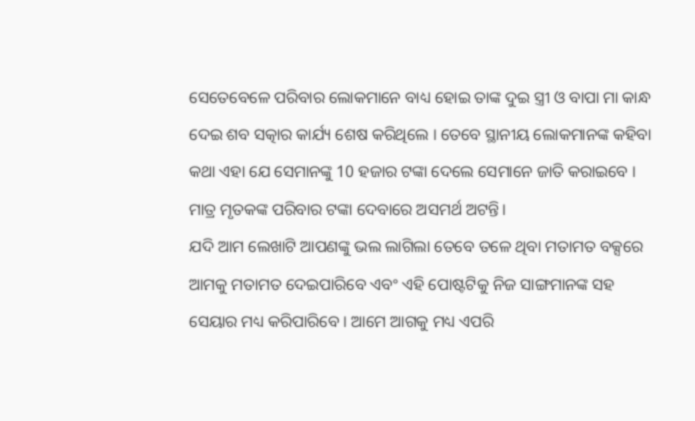ସେତେବେଳେ ପରିବାର ଲୋକମାନେ ବାଧ୍ୟ ହୋଇ ତାଙ୍କ ଦୁଇ ସ୍ତ୍ରୀ ଓ ବାପା ମା କାନ୍ଧ ଦେଇ ଶବ ସତ୍କାର କାର୍ଯ୍ୟ ଶେଷ କରିଥିଲେ । ତେବେ ସ୍ଥାନୀୟ ଲୋକମାନଙ୍କ କହିବା କଥା ଏହା ଯେ ସେମାନଙ୍କୁ 10 ହଜାର ଟଙ୍କା ଦେଲେ ସେମାନେ ଜାତି କରାଇବେ । ମାତ୍ର ମୃତକଙ୍କ ପରିବାର ଟଙ୍କା ଦେବାରେ ଅସମର୍ଥ ଅଟନ୍ତି।
ଯଦି ଆମ ଲେଖାଟି ଆପଣଙ୍କୁ ଭଲ ଲାଗିଲା ତେବେ ତଳେ ଥିବା ମତାମତ ବକ୍ସରେ ଆମକୁ ମତାମତ ଦେଇପାରିବେ ଏବଂ ଏହି ପୋଷ୍ଟଟିକୁ ନିଜ ସାଙ୍ଗମାନଙ୍କ ସହ ସେୟାର ମଧ୍ୟ କରିପାରିବେ । ଆମେ ଆଗକୁ ମଧ୍ୟ ଏପରି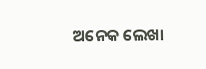ଅନେକ ଲେଖା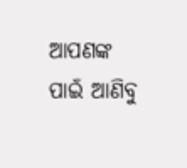ଆପଣଙ୍କ ପାଇଁ ଆଣିବୁ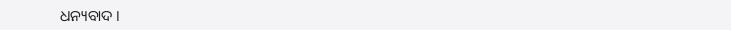ଧନ୍ୟବାଦ ।